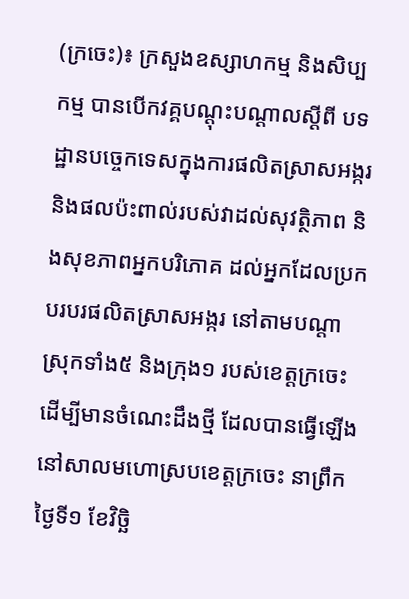(ក្រចេះ)៖ ក្រសួងឧស្សាហកម្ម និងសិប្បកម្ម បានបើកវគ្គបណ្ដុះបណ្ដាលស្ដីពី បទដ្ឋានបច្ចេកទេសក្នុងការផលិតស្រាសអង្ករ និងផលប៉ះពាល់របស់វាដល់សុវត្ថិភាព និងសុខភាពអ្នកបរិភោគ ដល់អ្នកដែលប្រកបរបរផលិតស្រាសអង្ករ នៅតាមបណ្តាស្រុកទាំង៥ និងក្រុង១ របស់ខេត្តក្រចេះ ដើម្បីមានចំណេះដឹងថ្មី ដែលបានធ្វើឡើងនៅសាលមហោស្របខេត្តក្រចេះ នាព្រឹកថ្ងៃទី១ ខែវិច្ឆិ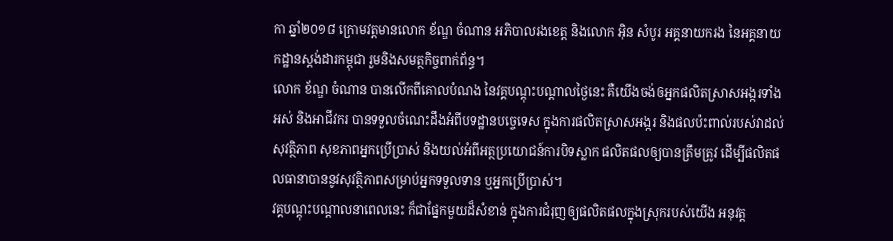កា ឆ្នាំ២០១៨ ក្រោមវត្តមានលោក ខ័ណ្ឌ ចំណាន អភិបាលរងខេត្ត និងលោក អ៊ិន សំបូរ អគ្គនាយករង នៃអគ្គនាយកដ្ឋានស្តង់ដារកម្ពុជា រួមនិងសមត្ថកិច្ចពាក់ព័ន្ធ។
លោក ខ័ណ្ឌ ចំណាន បានលើកពីគោលបំណង នៃវគ្គបណ្តុះបណ្តាលថ្ងៃនេះ គឺយើងចង់ឲអ្នកផលិតស្រាសអង្ករទាំងអស់ និងអាជីវករ បានទទួលចំណេះដឹងអំពីបទដ្ឋានបច្ចេទេស ក្នុងការផលិតស្រាសអង្ករ និងផលប៉ះពាល់របស់វាដល់សុវត្ថិភាព សុខភាពអ្នកប្រើប្រាស់ និងយល់អំពីអត្ថប្រយោជន៍ការបិទស្លាក ផលិតផលឲ្យបានត្រឹមត្រូវ ដើម្បីផលិតផលធានាបាននូវសុវត្ថិភាពសម្រាប់អ្នកទទួលទាន ឬអ្នកប្រើប្រាស់។
វគ្គបណ្តុះបណ្តាលនាពេលនេះ ក៏ជាផ្នែកមួយដ៏សំខាន់ ក្នុងការជំរុញឲ្យផលិតផលក្នុងស្រុករបស់យើង អនុវត្ត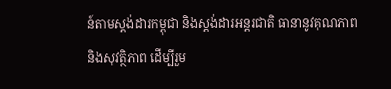ន៍តាមស្តង់ដារកម្ពុជា និងស្តង់ដារអន្តរជាតិ ធានានូវគុណភាព និងសុវត្ថិភាព ដើម្បីរួម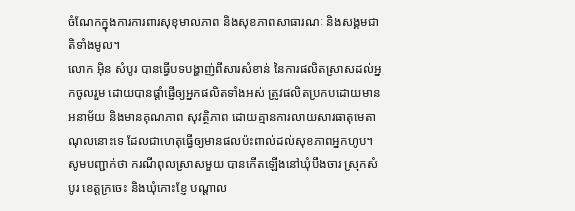ចំណែកក្នុងការការពារសុខុមាលភាព និងសុខភាពសាធារណៈ និងសង្គមជាតិទាំងមូល។
លោក អ៊ិន សំបូរ បានធ្វើបទបង្ហាញ់ពីសារសំខាន់ នៃការផលិតស្រាសដល់អ្នកចូលរួម ដោយបានផ្តាំផ្ញើឲ្យអ្នកផលិតទាំងអស់ ត្រូវផលិតប្រកបដោយមានអនាម័យ និងមានគុណភាព សុវត្ថិភាព ដោយគ្មានការលាយសារធាតុមេតាណុលនោះទេ ដែលជាហេតុធ្វើឲ្យមានផលប៉ះពាល់ដល់សុខភាពអ្នកហូប។
សូមបញ្ជាក់ថា ករណីពុលស្រាសមួយ បានកើតឡើងនៅឃុំបឹងចារ ស្រុកសំបូរ ខេត្ដក្រចេះ និងឃុំកោះខ្ញែ បណ្ដាល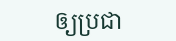ឲ្យប្រជា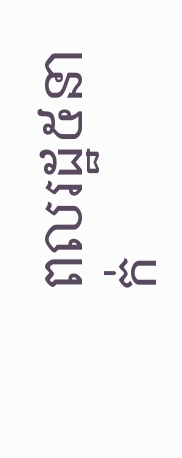ពលរដ្ឋ៥នាក់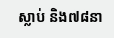ស្លាប់ និង៧៨នា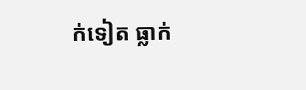ក់ទៀត ធ្លាក់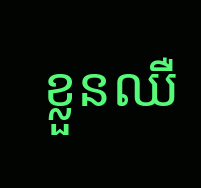ខ្លួនឈឺ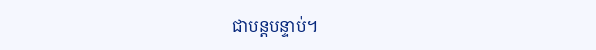ជាបន្ដបន្ទាប់។